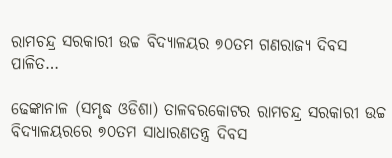ରାମଚନ୍ଦ୍ର ସରକାରୀ ଉଚ୍ଚ ବିଦ୍ୟାଳୟର ୭୦ତମ ଗଣରାଜ୍ୟ ଦିବସ ପାଳିତ…

ଢେଙ୍କାନାଳ (ସମୃଦ୍ଧ ଓଡିଶା) ତାଳବରକୋଟର ରାମଚନ୍ଦ୍ର ସରକାରୀ ଉଚ୍ଚ ବିଦ୍ୟାଳୟରରେ ୭୦ତମ ସାଧାରଣତନ୍ତ୍ର ଦିବସ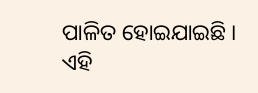ପାଳିତ ହୋଇଯାଇଛି । ଏହି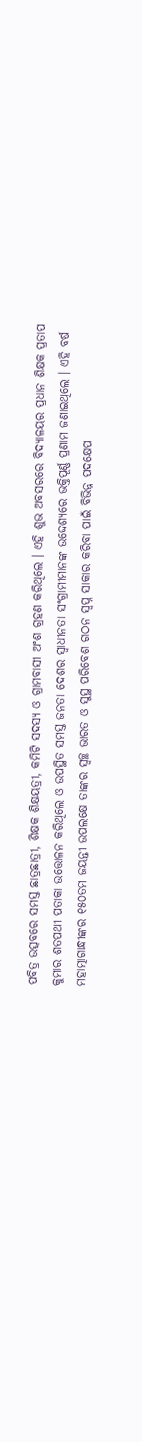ପବିତ୍ର ଉତ୍ସବରେ ସମସ୍ତ ଛାତ୍ରଛାତ୍ରୀ, ଶିକ୍ଷକ ଶିକ୍ଷୟତ୍ରୀ, କମିଟି ସଦସ୍ୟ ଓ ଗ୍ରାମବାସୀ ଅଂଶ ଗ୍ରହଣ କରିଥିଲେ । ଏହି ଶୁଭ ଅବସରରେ ବିଦ୍ୟାଳୟର ପ୍ରଧାନ ଶିକ୍ଷକ ପ୍ରତାପ କୁମାର ଶତପଥୀ ପତାକା ଉତ୍ତୋଳନ କରିଥିଲେ ଓ ଉପସ୍ଥିତ ସମସ୍ତ ଜନତା ଦେଶର ସ୍ୱାଧୀନତା ସଂଗ୍ରାମୀମାନଙ୍କ ଉଦ୍ଦେଶ୍ୟରେ ଭକ୍ତିପୂର୍ଣ୍ଣ ପ୍ରଣାମ ଜଣାଇଥିଲେ । ଏହି ବର୍ଷ ମହାତ୍ମାଗାନ୍ଧୀଙ୍କର ୧୫୦ତମ ଜୟନ୍ତୀ ଉପଲକ୍ଷେ ତାଙ୍କର ସ୍ୱଚ୍ଛ ଭାରତ ଓ ସୁସ୍ଥ ପରିବେଶ ଗଠନ ସ୍ୱପ୍ନ ସାକାର କରିବା ପାଇଁ ବିଭିନ୍ନ ପଦକ୍ଷେପ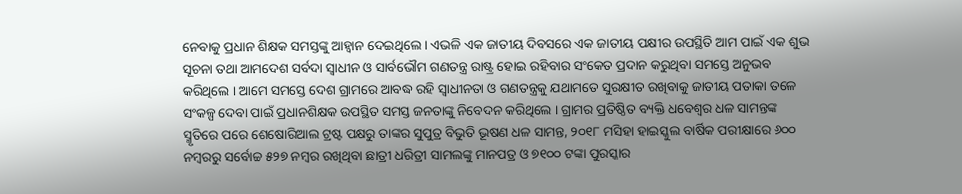ନେବାକୁ ପ୍ରଧାନ ଶିକ୍ଷକ ସମସ୍ତଙ୍କୁ ଆହ୍ୱାନ ଦେଇଥିଲେ । ଏଭଳି ଏକ ଜାତୀୟ ଦିବସରେ ଏକ ଜାତୀୟ ପକ୍ଷୀର ଉପସ୍ଥିତି ଆମ ପାଇଁ ଏକ ଶୁଭ ସୂଚନା ତଥା ଆମଦେଶ ସର୍ବଦା ସ୍ୱାଧୀନ ଓ ସାର୍ବଭୌମ ଗଣତନ୍ତ୍ର ରାଷ୍ଟ୍ର ହୋଇ ରହିବାର ସଂକେତ ପ୍ରଦାନ କରୁଥିବା ସମସ୍ତେ ଅନୁଭବ କରିଥିଲେ । ଆମେ ସମସ୍ତେ ଦେଶ ଗ୍ରାମରେ ଆବଦ୍ଧ ରହି ସ୍ୱାଧୀନତା ଓ ଗଣତନ୍ତ୍ରକୁ ଯଥାମତେ ସୁରକ୍ଷୀତ ରଖିବାକୁ ଜାତୀୟ ପତାକା ତଳେ ସଂକଳ୍ପ ଦେବା ପାଇଁ ପ୍ରଧାନଶିକ୍ଷକ ଉପସ୍ଥିତ ସମସ୍ତ ଜନତାଙ୍କୁ ନିବେଦନ କରିଥିଲେ । ଗ୍ରାମର ପ୍ରତିଷ୍ଠିତ ବ୍ୟକ୍ତି ଧବେଶ୍ୱର ଧଳ ସାମନ୍ତଙ୍କ ସ୍ମୃତିରେ ପରେ ଶେଷୋରିଆଲ ଟ୍ରଷ୍ଟ ପକ୍ଷରୁ ତାଙ୍କର ସୁପୁତ୍ର ବିଭୁତି ଭୂଷଣ ଧଳ ସାମନ୍ତ, ୨୦୧୮ ମସିହା ହାଇସ୍କୁଲ ବାର୍ଷିକ ପରୀକ୍ଷାରେ ୬୦୦ ନମ୍ବରରୁ ସର୍ବୋଚ୍ଚ ୫୨୭ ନମ୍ବର ରଖିଥିବା ଛାତ୍ରୀ ଧରିତ୍ରୀ ସାମଲଙ୍କୁ ମାନପତ୍ର ଓ ୭୧୦୦ ଟଙ୍କା ପୁରସ୍କାର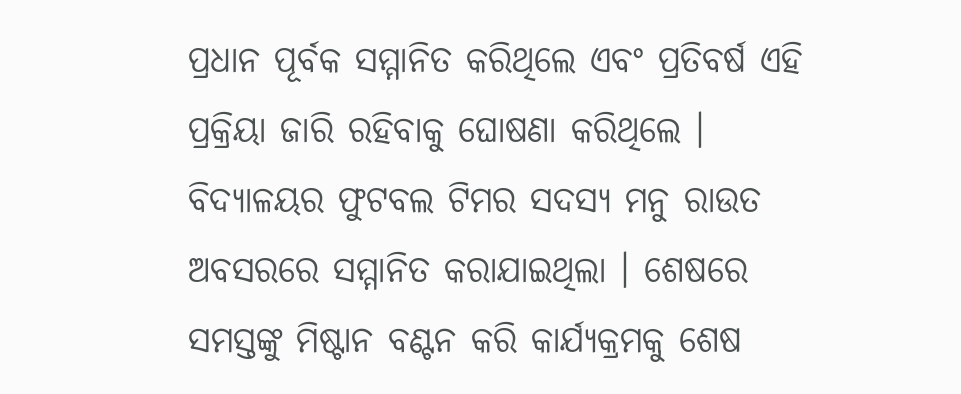ପ୍ରଧାନ ପୂର୍ବକ ସମ୍ମାନିତ କରିଥିଲେ ଏବଂ ପ୍ରତିବର୍ଷ ଏହି ପ୍ରକ୍ରିୟା ଜାରି ରହିବାକୁ ଘୋଷଣା କରିଥିଲେ । ବିଦ୍ୟାଳୟର ଫୁଟବଲ ଟିମର ସଦସ୍ୟ ମନୁ ରାଉତ ଅବସରରେ ସମ୍ମାନିତ କରାଯାଇଥିଲା । ଶେଷରେ ସମସ୍ତଙ୍କୁ ମିଷ୍ଟାନ ବଣ୍ଟନ କରି କାର୍ଯ୍ୟକ୍ରମକୁ ଶେଷ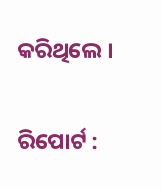କରିଥିଲେ ।

ରିପୋର୍ଟ :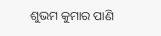ଶୁଭମ କୁମାର ପାଣି